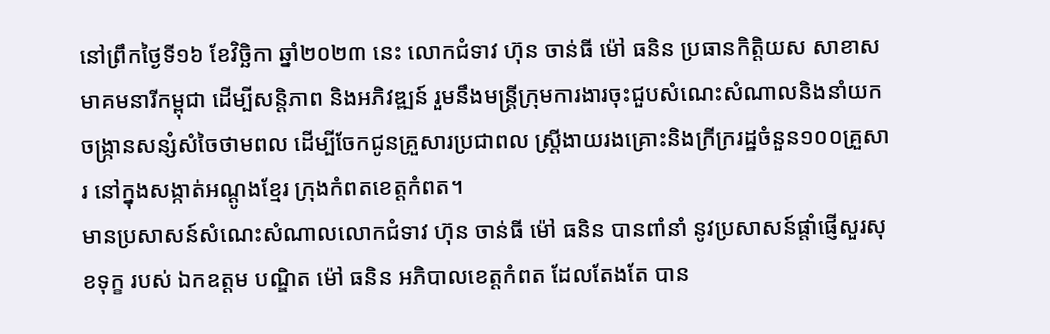នៅព្រឹកថ្ងៃទី១៦ ខែវិច្ឆិកា ឆ្នាំ២០២៣ នេះ លោកជំទាវ ហ៊ុន ចាន់ធី ម៉ៅ ធនិន ប្រធានកិត្តិយស សាខាសមាគមនារីកម្ពុជា ដើម្បីសន្តិភាព និងអភិវឌ្ឍន៍ រួមនឹងមន្ត្រីក្រុមការងារចុះជួបសំណេះសំណាលនិងនាំយកចង្ក្រានសន្សំសំចៃថាមពល ដើម្បីចែកជូនគ្រួសារប្រជាពល ស្ត្រីងាយរងគ្រោះនិងក្រីក្ររដ្ឋចំនួន១០០គ្រួសារ នៅក្នុងសង្កាត់អណ្តូងខ្មែរ ក្រុងកំពតខេត្តកំពត។
មានប្រសាសន៍សំណេះសំណាលលោកជំទាវ ហ៊ុន ចាន់ធី ម៉ៅ ធនិន បានពាំនាំ នូវប្រសាសន៍ផ្ដាំផ្ញើសួរសុខទុក្ខ របស់ ឯកឧត្តម បណ្ឌិត ម៉ៅ ធនិន អភិបាលខេត្តកំពត ដែលតែងតែ បាន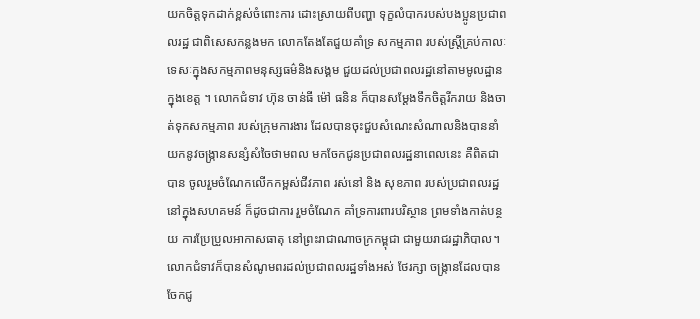យកចិត្តទុកដាក់ខ្ពស់ចំពោះការ ដោះស្រាយពីបញ្ហា ទុក្ខលំបាករបស់បងប្អូនប្រជាពលរដ្ឋ ជាពិសេសកន្លងមក លោកតែងតែជួយគាំទ្រ សកម្មភាព របស់ស្ត្រីគ្រប់កាលៈទេសៈក្នុងសកម្មភាពមនុស្សធម៌និងសង្គម ជួយដល់ប្រជាពលរដ្ឋនៅតាមមូលដ្ឋានក្នុងខេត្ត ។ លោកជំទាវ ហ៊ុន ចាន់ធី ម៉ៅ ធនិន ក៏បានសម្ដែងទឹកចិត្តរីករាយ និងចាត់ទុកសកម្មភាព របស់ក្រុមការងារ ដែលបានចុះជួបសំណេះសំណាលនិងបាននាំយកនូវចង្រ្កានសន្សំសំចៃថាមពល មកចែកជូនប្រជាពលរដ្ឋនាពេលនេះ គឺពិតជាបាន ចូលរួមចំណែកលើកកម្ពស់ជីវភាព រស់នៅ និង សុខភាព របស់ប្រជាពលរដ្ឋ នៅក្នុងសហគមន៍ ក៏ដូចជាការ រួមចំណែក គាំទ្រការពារបរិស្ថាន ព្រមទាំងកាត់បន្ថយ ការប្រែប្រួលអាកាសធាតុ នៅព្រះរាជាណាចក្រកម្ពុជា ជាមួយរាជរដ្ឋាភិបាល។លោកជំទាវក៏បានសំណូមពរដល់ប្រជាពលរដ្ឋទាំងអស់ ថែរក្សា ចង្ក្រានដែលបានចែកជូ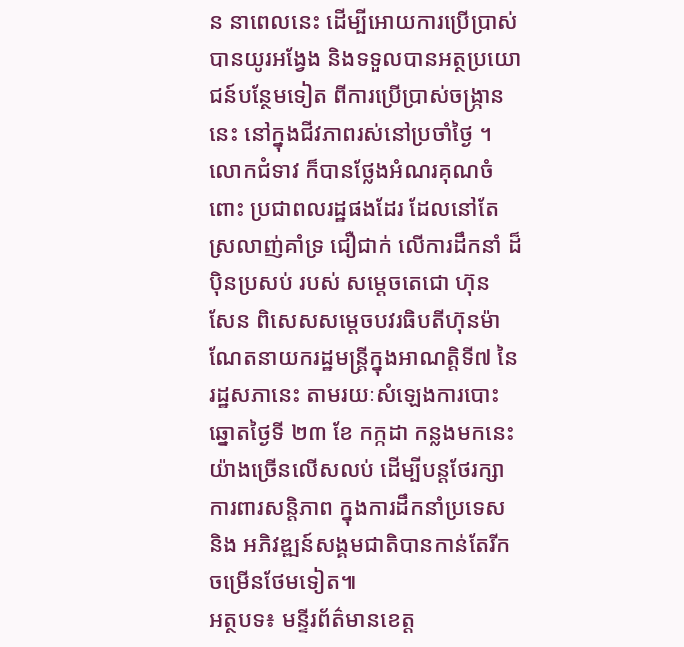ន នាពេលនេះ ដើម្បីអោយការប្រើប្រាស់បានយូរអង្វែង និងទទួលបានអត្ថប្រយោជន៍បន្ថែមទៀត ពីការប្រើប្រាស់ចង្ក្រាននេះ នៅក្នុងជីវភាពរស់នៅប្រចាំថ្ងៃ ។ លោកជំទាវ ក៏បានថ្លែងអំណរគុណចំពោះ ប្រជាពលរដ្ឋផងដែរ ដែលនៅតែស្រលាញ់គាំទ្រ ជឿជាក់ លើការដឹកនាំ ដ៏ប៉ិនប្រសប់ របស់ សម្ដេចតេជោ ហ៊ុន សែន ពិសេសសម្ដេចបវរធិបតីហ៊ុនម៉ាណែតនាយករដ្ឋមន្ត្រីក្នុងអាណត្តិទី៧ នៃរដ្ឋសភានេះ តាមរយៈសំឡេងការបោះឆ្នោតថ្ងៃទី ២៣ ខែ កក្កដា កន្លងមកនេះ យ៉ាងច្រើនលើសលប់ ដើម្បីបន្តថែរក្សាការពារសន្តិភាព ក្នុងការដឹកនាំប្រទេស និង អភិវឌ្ឍន៍សង្គមជាតិបានកាន់តែរីកចម្រើនថែមទៀត៕
អត្ថបទ៖ មន្ទីរព័ត៌មានខេត្ត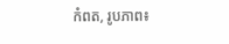កំពត, រូបភាព៖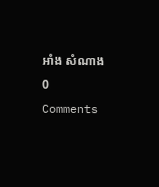អាំង សំណាង
0 Comments